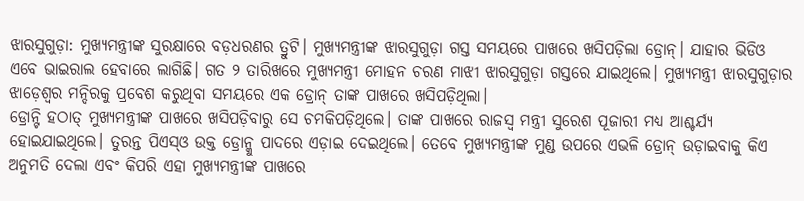ଝାରସୁଗୁଡ଼ା: ମୁଖ୍ୟମନ୍ତ୍ରୀଙ୍କ ସୁରକ୍ଷାରେ ବଡ଼ଧରଣର ତ୍ରୁଟି। ମୁଖ୍ୟମନ୍ତ୍ରୀଙ୍କ ଝାରସୁଗୁଡ଼ା ଗସ୍ତ ସମୟରେ ପାଖରେ ଖସିପଡ଼ିଲା ଡ୍ରୋନ୍। ଯାହାର ଭିଡିଓ ଏବେ ଭାଇରାଲ ହେବାରେ ଲାଗିଛି। ଗତ ୨ ତାରିଖରେ ମୁଖ୍ୟମନ୍ତ୍ରୀ ମୋହନ ଚରଣ ମାଝୀ ଝାରସୁଗୁଡ଼ା ଗସ୍ତରେ ଯାଇଥିଲେ। ମୁଖ୍ୟମନ୍ତ୍ରୀ ଝାରସୁଗୁଡ଼ାର ଝାଡ଼େଶ୍ୱର ମନ୍ଦିରକୁ ପ୍ରବେଶ କରୁଥିବା ସମୟରେ ଏକ ଡ୍ରୋନ୍ ତାଙ୍କ ପାଖରେ ଖସିପଡ଼ିଥିଲା।
ଡ୍ରୋନ୍ଟି ହଠାତ୍ ମୁଖ୍ୟମନ୍ତ୍ରୀଙ୍କ ପାଖରେ ଖସିପଡ଼ିବାରୁ ସେ ଚମକିପଡ଼ିଥିଲେ। ତାଙ୍କ ପାଖରେ ରାଜସ୍ବ ମନ୍ତ୍ରୀ ସୁରେଶ ପୂଜାରୀ ମଧ୍ୟ ଆଶ୍ଚର୍ଯ୍ୟ ହୋଇଯାଇଥିଲେ। ତୁରନ୍ତ ପିଏସ୍ଓ ଉକ୍ତ ଡ୍ରୋନ୍କୁ ପାଦରେ ଏଡ଼ାଇ ଦେଇଥିଲେ। ତେବେ ମୁଖ୍ୟମନ୍ତ୍ରୀଙ୍କ ମୁଣ୍ଡ ଉପରେ ଏଭଳି ଡ୍ରୋନ୍ ଉଡ଼ାଇବାକୁ କିଏ ଅନୁମତି ଦେଲା ଏବଂ କିପରି ଏହା ମୁଖ୍ୟମନ୍ତ୍ରୀଙ୍କ ପାଖରେ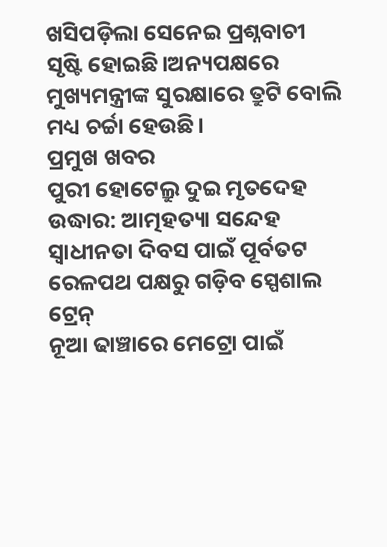ଖସିପଡ଼ିଲା ସେନେଇ ପ୍ରଶ୍ନବାଚୀ ସୃଷ୍ଟି ହୋଇଛି।ଅନ୍ୟପକ୍ଷରେ ମୁଖ୍ୟମନ୍ତ୍ରୀଙ୍କ ସୁରକ୍ଷାରେ ତ୍ରୁଟି ବୋଲି ମଧ୍ୟ ଚର୍ଚ୍ଚା ହେଉଛି।
ପ୍ରମୁଖ ଖବର
ପୁରୀ ହୋଟେଲ୍ରୁ ଦୁଇ ମୃତଦେହ ଉଦ୍ଧାର: ଆତ୍ମହତ୍ୟା ସନ୍ଦେହ
ସ୍ୱାଧୀନତା ଦିବସ ପାଇଁ ପୂର୍ବତଟ ରେଳପଥ ପକ୍ଷରୁ ଗଡ଼ିବ ସ୍ପେଶାଲ ଟ୍ରେନ୍
ନୂଆ ଢାଞ୍ଚାରେ ମେଟ୍ରୋ ପାଇଁ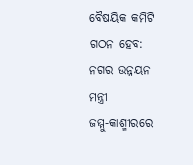ବୈଷୟିକ କମିଟି ଗଠନ ହେବ: ନଗର ଉନ୍ନୟନ ମନ୍ତ୍ରୀ
ଜମ୍ମୁ-କାଶ୍ମୀରରେ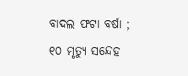ବାଦଲ ଫଟା ବର୍ଷା ; ୧୦ ମୃତ୍ୟୁ ସନ୍ଦେହ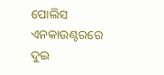ପୋଲିସ ଏନକାଉଣ୍ଟରରେ ଦୁଇ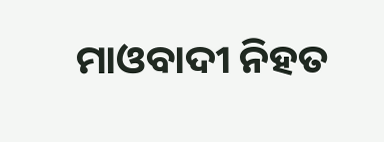ମାଓବାଦୀ ନିହତ